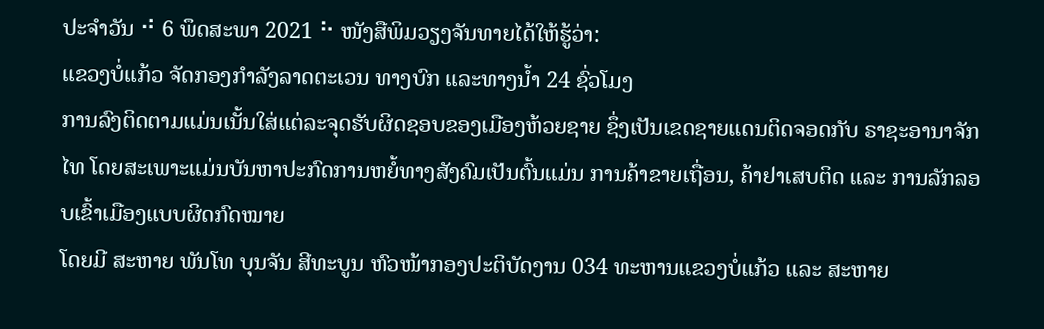ປະຈຳວັນ ⠚ 6 ພຶດສະພາ 2021 ⠓ ໜັງສືພິມວຽງຈັນທາຍໄດ້ໃຫ້ຮູ້ວ່າ:
ແຂວງບໍ່ແກ້ວ ຈັດກອງກຳລັງລາດຕະເວນ ທາງບົກ ແລະທາງນໍ້າ 24 ຊົ່ວໂມງ
ການລົງຕິດຕາມແມ່ນເນັ້ນໃສ່ແຕ່ລະຈຸດຮັບຜິດຊອບຂອງເມືອງຫ້ວຍຊາຍ ຊຶ່ງເປັນເຂດຊາຍແດນຕິດຈອດກັບ ຣາຊະອານາຈັກໄທ ໂດຍສະເພາະແມ່ນບັນຫາປະກົດການຫຍໍ້ທາງສັງຄົມເປັນຕົ້ນແມ່ນ ການຄ້າຂາຍເຖື່ອນ, ຄ້າຢາເສບຕິດ ແລະ ການລັກລອບເຂົ້າເມືອງແບບຜິດກົດໝາຍ
ໂດຍມີ ສະຫາຍ ພັນໂທ ບຸນຈັນ ສີທະບູນ ຫົວໜ້າກອງປະຕິບັດງານ 034 ທະຫານແຂວງບໍ່ແກ້ວ ແລະ ສະຫາຍ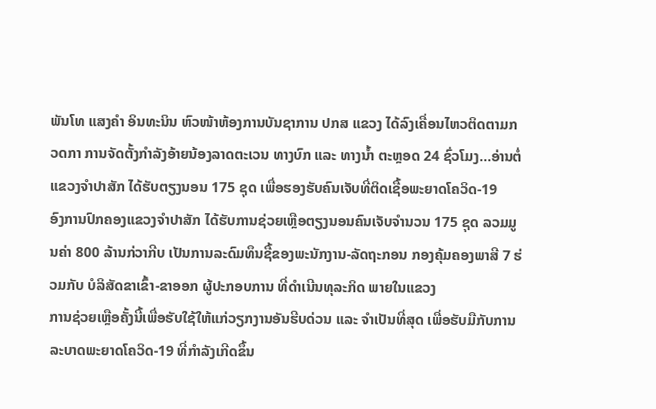ພັນໂທ ແສງຄຳ ອິນທະນິນ ຫົວໜ້າຫ້ອງການບັນຊາການ ປກສ ແຂວງ ໄດ້ລົງເຄື່ອນໄຫວຕິດຕາມກວດກາ ການຈັດຕັ້ງກຳລັງອ້າຍນ້ອງລາດຕະເວນ ທາງບົກ ແລະ ທາງນ້ຳ ຕະຫຼອດ 24 ຊົ່ວໂມງ…ອ່ານຕໍ່
ແຂວງຈຳປາສັກ ໄດ້ຮັບຕຽງນອນ 175 ຊຸດ ເພື່ອຮອງຮັບຄົນເຈັບທີ່ຕິດເຊື້ອພະຍາດໂຄວິດ-19
ອົງການປົກຄອງແຂວງຈຳປາສັກ ໄດ້ຮັບການຊ່ວຍເຫຼືອຕຽງນອນຄົນເຈັບຈຳນວນ 175 ຊຸດ ລວມມູນຄ່າ 800 ລ້ານກ່ວາກີບ ເປັນການລະດົມທຶນຊື້ຂອງພະນັກງານ-ລັດຖະກອນ ກອງຄຸ້ມຄອງພາສີ 7 ຮ່ວມກັບ ບໍລິສັດຂາເຂົ້າ-ຂາອອກ ຜູ້ປະກອບການ ທີ່ດຳເນີນທຸລະກິດ ພາຍໃນແຂວງ
ການຊ່ວຍເຫຼືອຄັ້ງນີ້ເພື່ອຮັບໃຊ້ໃຫ້ແກ່ວຽກງານອັນຮີບດ່ວນ ແລະ ຈຳເປັນທີ່ສຸດ ເພື່ອຮັບມືກັບການລະບາດພະຍາດໂຄວິດ-19 ທີ່ກຳລັງເກີດຂຶ້ນ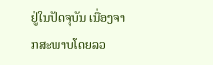ຢູ່ໃນປັດຈຸບັນ ເນື່ອງຈາກສະພາບໂດຍລວ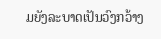ມຍັງລະບາດເປັນວົງກວ້າງ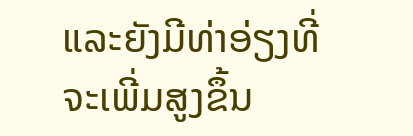ແລະຍັງມີທ່າອ່ຽງທີ່ຈະເພີ່ມສູງຂຶ້ນ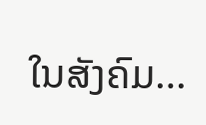ໃນສັງຄົມ…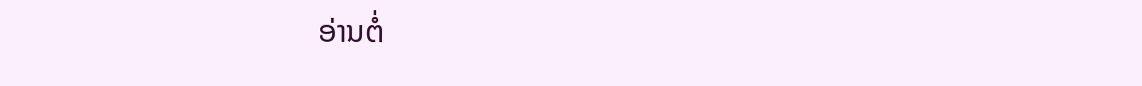ອ່ານຕໍ່